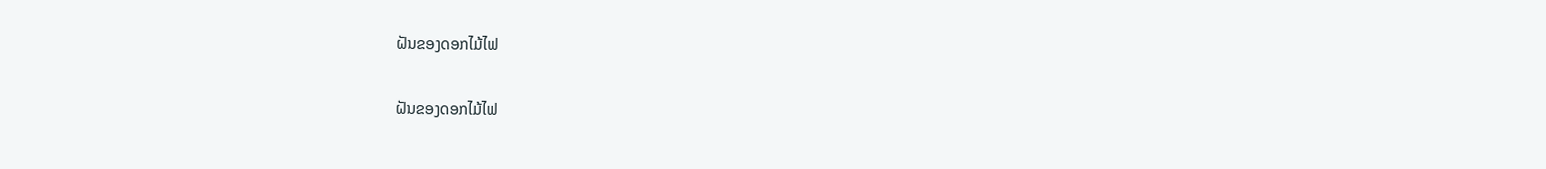ຝັນຂອງດອກໄມ້ໄຟ

ຝັນຂອງດອກໄມ້ໄຟ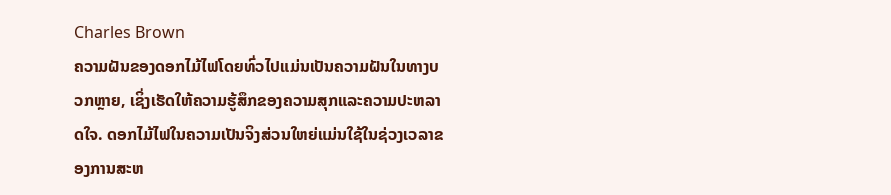Charles Brown
ຄວາມຝັນຂອງດອກໄມ້ໄຟໂດຍທົ່ວໄປແມ່ນເປັນຄວາມຝັນໃນທາງບວກຫຼາຍ, ເຊິ່ງເຮັດໃຫ້ຄວາມຮູ້ສຶກຂອງຄວາມສຸກແລະຄວາມປະຫລາດໃຈ. ດອກໄມ້ໄຟໃນຄວາມເປັນຈິງສ່ວນໃຫຍ່ແມ່ນໃຊ້ໃນຊ່ວງເວລາຂອງການສະຫ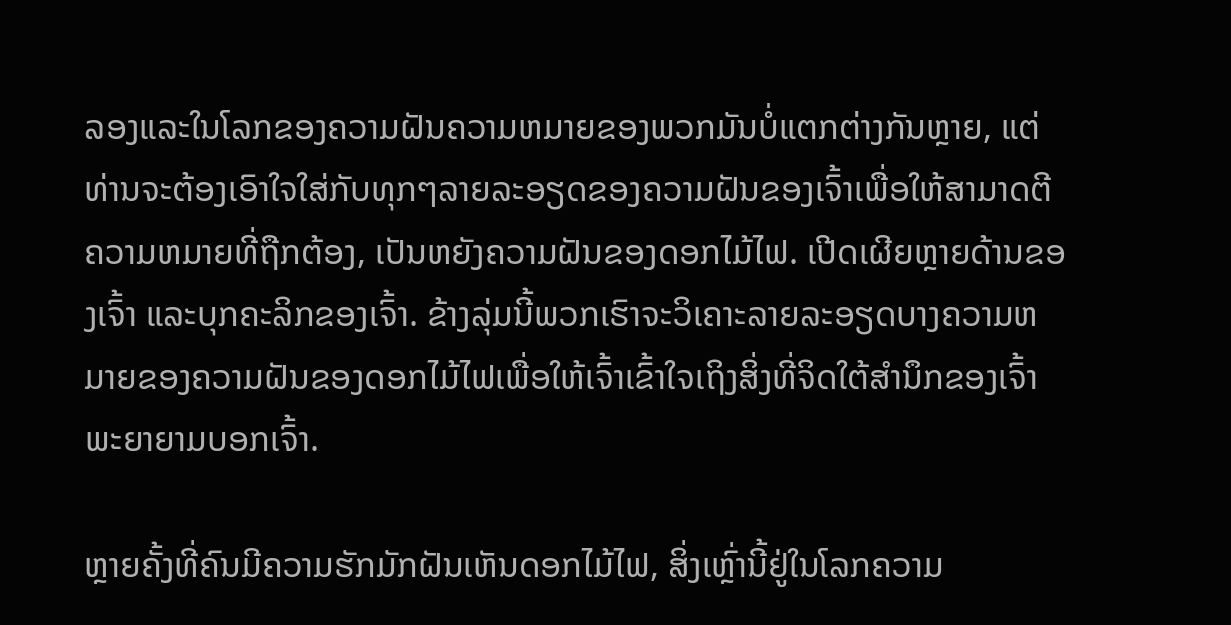ລອງແລະໃນໂລກຂອງຄວາມຝັນຄວາມຫມາຍຂອງພວກມັນບໍ່ແຕກຕ່າງກັນຫຼາຍ, ແຕ່ທ່ານຈະຕ້ອງເອົາໃຈໃສ່ກັບທຸກໆລາຍລະອຽດຂອງຄວາມຝັນຂອງເຈົ້າເພື່ອໃຫ້ສາມາດຕີຄວາມຫມາຍທີ່ຖືກຕ້ອງ, ເປັນຫຍັງຄວາມຝັນຂອງດອກໄມ້ໄຟ. ເປີດເຜີຍຫຼາຍດ້ານຂອງເຈົ້າ ແລະບຸກຄະລິກຂອງເຈົ້າ. ຂ້າງລຸ່ມນີ້ພວກເຮົາຈະວິເຄາະລາຍລະອຽດບາງຄວາມຫມາຍຂອງຄວາມຝັນຂອງດອກໄມ້ໄຟເພື່ອໃຫ້ເຈົ້າເຂົ້າໃຈເຖິງສິ່ງທີ່ຈິດໃຕ້ສຳນຶກຂອງເຈົ້າພະຍາຍາມບອກເຈົ້າ.

ຫຼາຍຄັ້ງທີ່ຄົນມີຄວາມຮັກມັກຝັນເຫັນດອກໄມ້ໄຟ, ສິ່ງເຫຼົ່ານີ້ຢູ່ໃນໂລກຄວາມ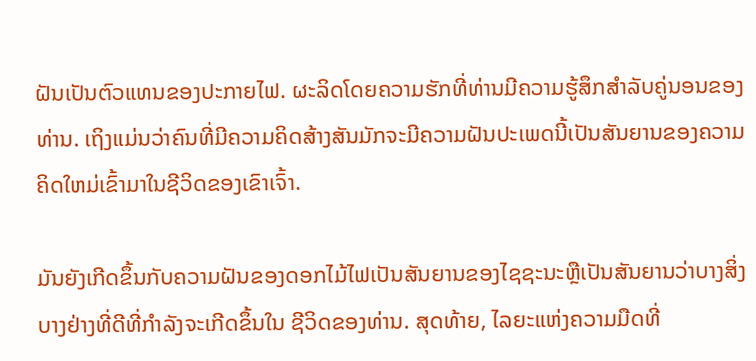ຝັນເປັນຕົວແທນຂອງປະກາຍໄຟ. ຜະລິດໂດຍຄວາມຮັກທີ່ທ່ານມີຄວາມຮູ້ສຶກສໍາລັບຄູ່ນອນຂອງທ່ານ. ເຖິງແມ່ນວ່າຄົນທີ່ມີຄວາມຄິດສ້າງສັນມັກຈະມີຄວາມຝັນປະເພດນີ້ເປັນສັນຍານຂອງຄວາມຄິດໃຫມ່ເຂົ້າມາໃນຊີວິດຂອງເຂົາເຈົ້າ.

ມັນຍັງເກີດຂຶ້ນກັບຄວາມຝັນຂອງດອກໄມ້ໄຟເປັນສັນຍານຂອງໄຊຊະນະຫຼືເປັນສັນຍານວ່າບາງສິ່ງບາງຢ່າງທີ່ດີທີ່ກໍາລັງຈະເກີດຂຶ້ນໃນ ຊີວິດຂອງທ່ານ. ສຸດທ້າຍ, ໄລຍະແຫ່ງຄວາມມືດທີ່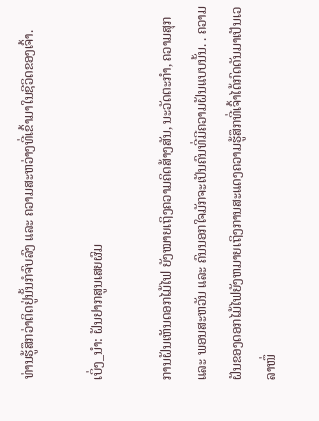ທ່ານຮູ້ສຶກວ່າຕິດຢູ່ນັ້ນກໍຈົບລົງ ແລະ ຄວາມສະຫວ່າງທີ່ເຂົ້າມາໃນຊີວິດຂອງເຈົ້າ.

ເບິ່ງ_ນຳ: ຝັນຢາກສູນເສຍຜົມ

ການຝັນເຫັນດອກໄມ້ໄຟ ຍັງໝາຍເຖິງຄວາມຄິດສ້າງສັນ, ນະວັດຕະກໍາ, ຄວາມສຸກ ແລະ ພອນສະຫວັນ ແລະ ຄົນນອກໃຈມັກຈະເປັນຄົນທີ່ມີຄວາມຝັນແບບນັ້ນ. . ຄວາມຝັນຂອງດອກໄມ້ໄຟຍັງຫມາຍເຖິງການສະແດງຄວາມຮູ້ສຶກທີ່ເຈົ້າໄດ້ກົດດັນມາເປັນເວລາໜຶ່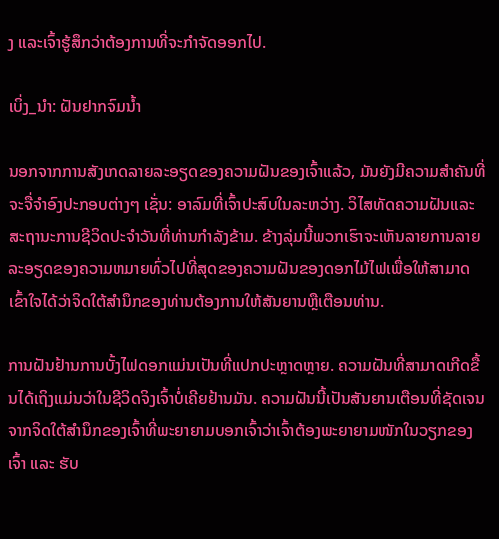ງ ແລະເຈົ້າຮູ້ສຶກວ່າຕ້ອງການທີ່ຈະກໍາຈັດອອກໄປ.

ເບິ່ງ_ນຳ: ຝັນຢາກຈົມນໍ້າ

ນອກຈາກການສັງເກດລາຍລະອຽດຂອງຄວາມຝັນຂອງເຈົ້າແລ້ວ, ມັນຍັງມີຄວາມສໍາຄັນທີ່ຈະຈື່ຈໍາອົງປະກອບຕ່າງໆ ເຊັ່ນ: ອາລົມທີ່ເຈົ້າປະສົບໃນລະຫວ່າງ. ວິໄສທັດຄວາມຝັນແລະສະຖານະການຊີວິດປະຈໍາວັນທີ່ທ່ານກໍາລັງຂ້າມ. ຂ້າງລຸ່ມນີ້ພວກເຮົາຈະເຫັນລາຍການລາຍລະອຽດຂອງຄວາມຫມາຍທົ່ວໄປທີ່ສຸດຂອງຄວາມຝັນຂອງດອກໄມ້ໄຟເພື່ອໃຫ້ສາມາດເຂົ້າໃຈໄດ້ວ່າຈິດໃຕ້ສໍານຶກຂອງທ່ານຕ້ອງການໃຫ້ສັນຍານຫຼືເຕືອນທ່ານ.

ການຝັນຢ້ານການບັ້ງໄຟດອກແມ່ນເປັນທີ່ແປກປະຫຼາດຫຼາຍ. ຄວາມຝັນທີ່ສາມາດເກີດຂື້ນໄດ້ເຖິງແມ່ນວ່າໃນຊີວິດຈິງເຈົ້າບໍ່ເຄີຍຢ້ານມັນ. ຄວາມຝັນນີ້ເປັນສັນຍານເຕືອນທີ່ຊັດເຈນຈາກຈິດໃຕ້ສຳນຶກຂອງເຈົ້າທີ່ພະຍາຍາມບອກເຈົ້າວ່າເຈົ້າຕ້ອງພະຍາຍາມໜັກໃນວຽກຂອງເຈົ້າ ແລະ ຮັບ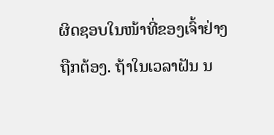ຜິດຊອບໃນໜ້າທີ່ຂອງເຈົ້າຢ່າງຖືກຕ້ອງ. ຖ້າໃນເວລາຝັນ ນ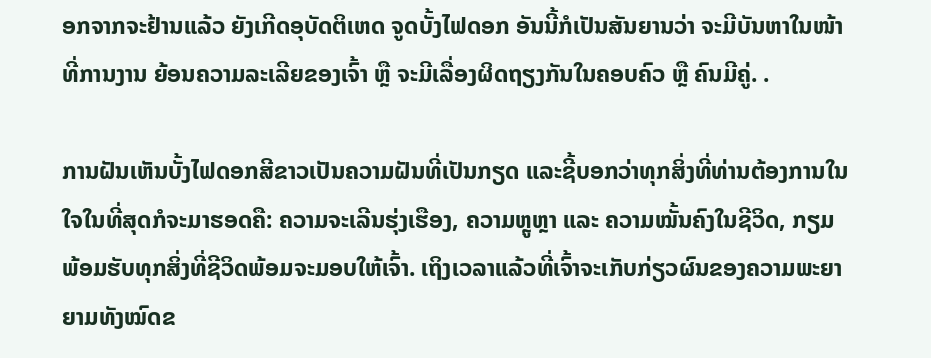ອກຈາກຈະຢ້ານແລ້ວ ຍັງເກີດອຸບັດຕິເຫດ ຈູດບັ້ງໄຟດອກ ອັນນີ້ກໍເປັນສັນຍານວ່າ ຈະມີບັນຫາໃນໜ້າທີ່ການງານ ຍ້ອນຄວາມລະເລີຍຂອງເຈົ້າ ຫຼື ຈະມີເລື່ອງຜິດຖຽງກັນໃນຄອບຄົວ ຫຼື ຄົນມີຄູ່. .

ການຝັນເຫັນບັ້ງໄຟດອກສີຂາວເປັນຄວາມຝັນທີ່ເປັນກຽດ ແລະຊີ້ບອກວ່າທຸກສິ່ງທີ່ທ່ານຕ້ອງການໃນໃຈໃນທີ່ສຸດກໍຈະມາຮອດຄື: ຄວາມຈະເລີນຮຸ່ງເຮືອງ, ຄວາມຫຼູຫຼາ ແລະ ຄວາມໝັ້ນຄົງໃນຊີວິດ, ກຽມພ້ອມຮັບທຸກສິ່ງທີ່ຊີວິດພ້ອມຈະມອບໃຫ້ເຈົ້າ. ເຖິງເວລາແລ້ວທີ່ເຈົ້າຈະເກັບກ່ຽວຜົນຂອງຄວາມພະຍາຍາມທັງໝົດຂ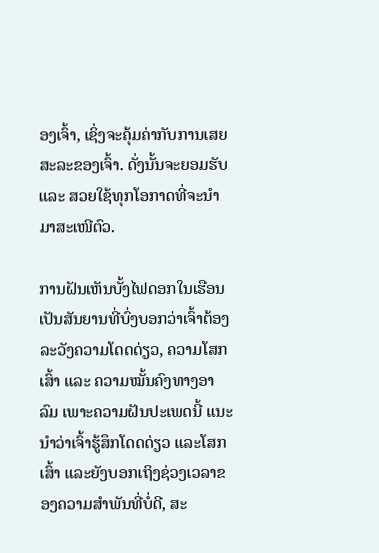ອງເຈົ້າ, ເຊິ່ງຈະຄຸ້ມຄ່າກັບການເສຍສະລະຂອງເຈົ້າ. ດັ່ງນັ້ນຈະຍອມຮັບ ແລະ ສວຍໃຊ້ທຸກໂອກາດທີ່ຈະນໍາມາສະເໜີຕົວ.

ການຝັນເຫັນບັ້ງໄຟດອກໃນເຮືອນເປັນສັນຍານທີ່ບົ່ງບອກວ່າເຈົ້າຕ້ອງລະວັງຄວາມໂດດດ່ຽວ, ຄວາມໂສກເສົ້າ ແລະ ຄວາມໝັ້ນຄົງທາງອາລົມ ເພາະຄວາມຝັນປະເພດນີ້ ແນະນຳວ່າເຈົ້າຮູ້ສຶກໂດດດ່ຽວ ແລະໂສກເສົ້າ ແລະຍັງບອກເຖິງຊ່ວງເວລາຂອງຄວາມສຳພັນທີ່ບໍ່ດີ, ສະ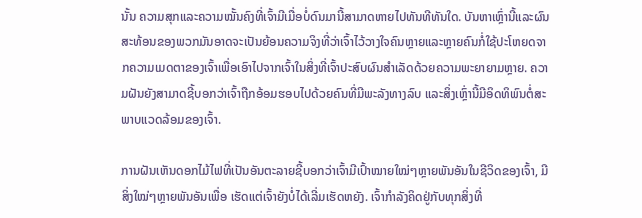ນັ້ນ ຄວາມສຸກແລະຄວາມໝັ້ນຄົງທີ່ເຈົ້າມີເມື່ອບໍ່ດົນມານີ້ສາມາດຫາຍໄປທັນທີທັນໃດ. ບັນຫາເຫຼົ່ານີ້ແລະຜົນສະທ້ອນຂອງພວກມັນອາດຈະເປັນຍ້ອນຄວາມຈິງທີ່ວ່າເຈົ້າໄວ້ວາງໃຈຄົນຫຼາຍແລະຫຼາຍຄົນກໍ່ໃຊ້ປະໂຫຍດຈາກຄວາມເມດຕາຂອງເຈົ້າເພື່ອເອົາໄປຈາກເຈົ້າໃນສິ່ງທີ່ເຈົ້າປະສົບຜົນສໍາເລັດດ້ວຍຄວາມພະຍາຍາມຫຼາຍ. ຄວາມຝັນຍັງສາມາດຊີ້ບອກວ່າເຈົ້າຖືກອ້ອມຮອບໄປດ້ວຍຄົນທີ່ມີພະລັງທາງລົບ ແລະສິ່ງເຫຼົ່ານີ້ມີອິດທິພົນຕໍ່ສະພາບແວດລ້ອມຂອງເຈົ້າ.

ການຝັນເຫັນດອກໄມ້ໄຟທີ່ເປັນອັນຕະລາຍຊີ້ບອກວ່າເຈົ້າມີເປົ້າໝາຍໃໝ່ໆຫຼາຍພັນອັນໃນຊີວິດຂອງເຈົ້າ, ມີສິ່ງໃໝ່ໆຫຼາຍພັນອັນເພື່ອ ເຮັດແຕ່ເຈົ້າຍັງບໍ່ໄດ້ເລີ່ມເຮັດຫຍັງ. ເຈົ້າກຳລັງຄິດຢູ່ກັບທຸກສິ່ງທີ່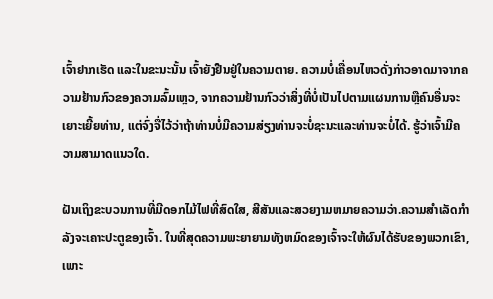ເຈົ້າຢາກເຮັດ ແລະໃນຂະນະນັ້ນ ເຈົ້າຍັງຢືນຢູ່ໃນຄວາມຕາຍ. ຄວາມບໍ່ເຄື່ອນໄຫວດັ່ງກ່າວອາດມາຈາກຄວາມຢ້ານກົວຂອງຄວາມລົ້ມເຫຼວ, ຈາກຄວາມຢ້ານກົວວ່າສິ່ງທີ່ບໍ່ເປັນໄປຕາມແຜນການຫຼືຄົນອື່ນຈະເຍາະເຍີ້ຍທ່ານ, ແຕ່ຈົ່ງຈື່ໄວ້ວ່າຖ້າທ່ານບໍ່ມີຄວາມສ່ຽງທ່ານຈະບໍ່ຊະນະແລະທ່ານຈະບໍ່ໄດ້. ຮູ້ວ່າເຈົ້າມີຄວາມສາມາດແນວໃດ.

ຝັນເຖິງຂະບວນການທີ່ມີດອກໄມ້ໄຟທີ່ສົດໃສ, ສີສັນແລະສວຍງາມຫມາຍຄວາມວ່າ.ຄວາມສຳເລັດກຳລັງຈະເຄາະປະຕູຂອງເຈົ້າ. ໃນທີ່ສຸດຄວາມພະຍາຍາມທັງຫມົດຂອງເຈົ້າຈະໃຫ້ຜົນໄດ້ຮັບຂອງພວກເຂົາ, ເພາະ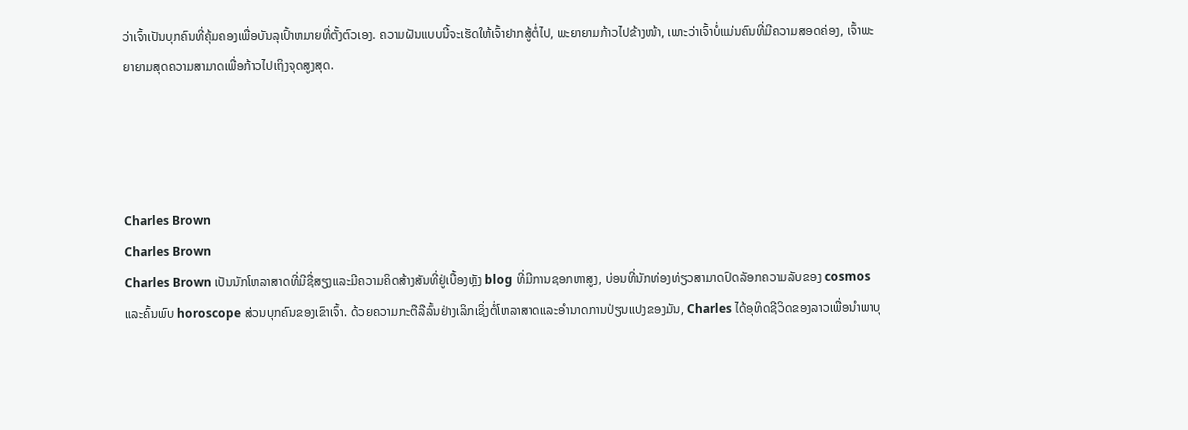ວ່າເຈົ້າເປັນບຸກຄົນທີ່ຄຸ້ມຄອງເພື່ອບັນລຸເປົ້າຫມາຍທີ່ຕັ້ງຕົວເອງ. ຄວາມຝັນແບບນີ້ຈະເຮັດໃຫ້ເຈົ້າຢາກສູ້ຕໍ່ໄປ, ພະຍາຍາມກ້າວໄປຂ້າງໜ້າ, ເພາະວ່າເຈົ້າບໍ່ແມ່ນຄົນທີ່ມີຄວາມສອດຄ່ອງ, ເຈົ້າພະຍາຍາມສຸດຄວາມສາມາດເພື່ອກ້າວໄປເຖິງຈຸດສູງສຸດ.




Charles Brown
Charles Brown
Charles Brown ເປັນນັກໂຫລາສາດທີ່ມີຊື່ສຽງແລະມີຄວາມຄິດສ້າງສັນທີ່ຢູ່ເບື້ອງຫຼັງ blog ທີ່ມີການຊອກຫາສູງ, ບ່ອນທີ່ນັກທ່ອງທ່ຽວສາມາດປົດລັອກຄວາມລັບຂອງ cosmos ແລະຄົ້ນພົບ horoscope ສ່ວນບຸກຄົນຂອງເຂົາເຈົ້າ. ດ້ວຍຄວາມກະຕືລືລົ້ນຢ່າງເລິກເຊິ່ງຕໍ່ໂຫລາສາດແລະອໍານາດການປ່ຽນແປງຂອງມັນ, Charles ໄດ້ອຸທິດຊີວິດຂອງລາວເພື່ອນໍາພາບຸ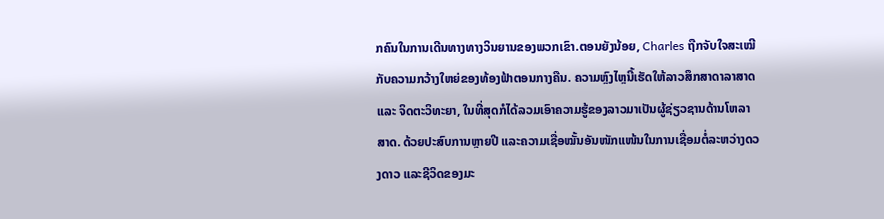ກຄົນໃນການເດີນທາງທາງວິນຍານຂອງພວກເຂົາ.ຕອນຍັງນ້ອຍ, Charles ຖືກຈັບໃຈສະເໝີກັບຄວາມກວ້າງໃຫຍ່ຂອງທ້ອງຟ້າຕອນກາງຄືນ. ຄວາມຫຼົງໄຫຼນີ້ເຮັດໃຫ້ລາວສຶກສາດາລາສາດ ແລະ ຈິດຕະວິທະຍາ, ໃນທີ່ສຸດກໍໄດ້ລວມເອົາຄວາມຮູ້ຂອງລາວມາເປັນຜູ້ຊ່ຽວຊານດ້ານໂຫລາສາດ. ດ້ວຍປະສົບການຫຼາຍປີ ແລະຄວາມເຊື່ອໝັ້ນອັນໜັກແໜ້ນໃນການເຊື່ອມຕໍ່ລະຫວ່າງດວງດາວ ແລະຊີວິດຂອງມະ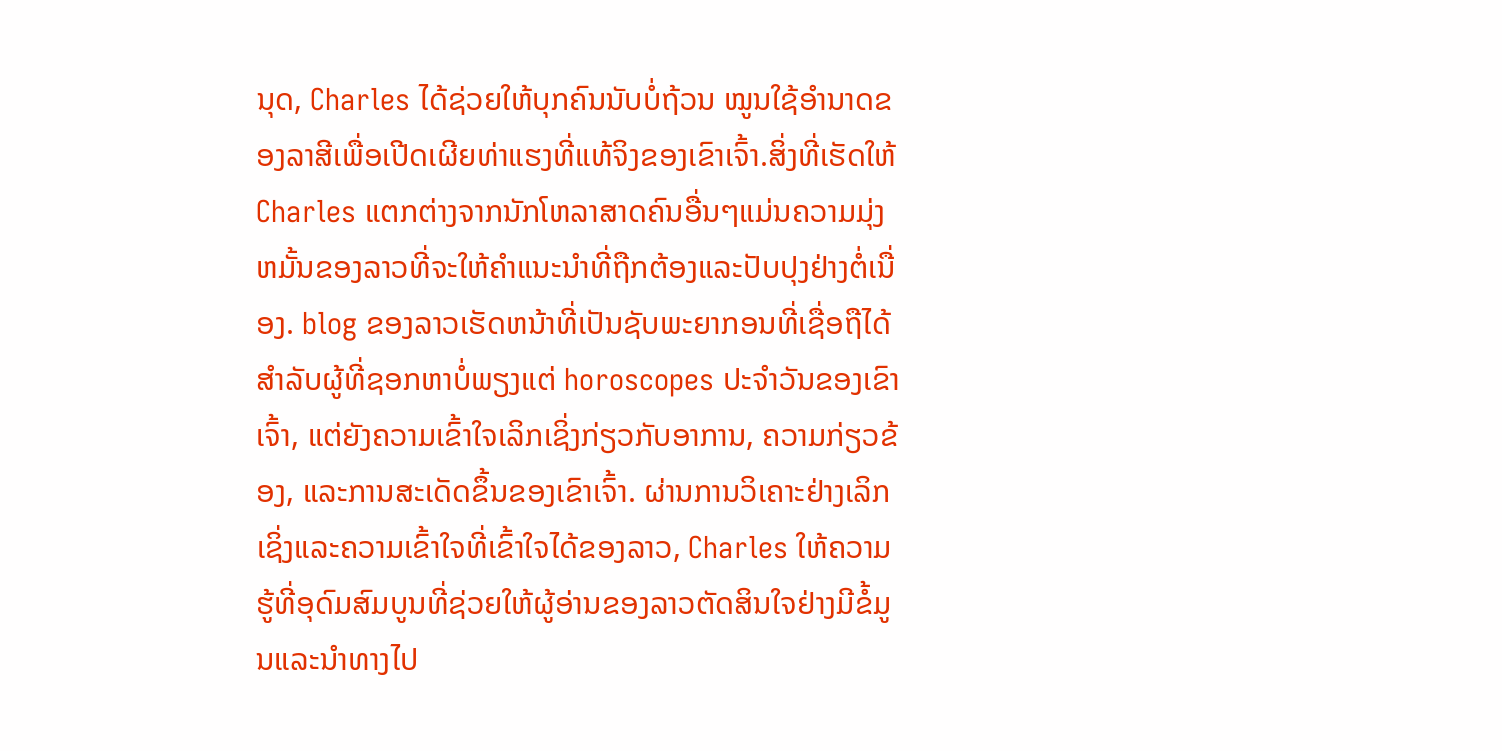ນຸດ, Charles ໄດ້ຊ່ວຍໃຫ້ບຸກຄົນນັບບໍ່ຖ້ວນ ໝູນໃຊ້ອຳນາດຂອງລາສີເພື່ອເປີດເຜີຍທ່າແຮງທີ່ແທ້ຈິງຂອງເຂົາເຈົ້າ.ສິ່ງທີ່ເຮັດໃຫ້ Charles ແຕກຕ່າງຈາກນັກໂຫລາສາດຄົນອື່ນໆແມ່ນຄວາມມຸ່ງຫມັ້ນຂອງລາວທີ່ຈະໃຫ້ຄໍາແນະນໍາທີ່ຖືກຕ້ອງແລະປັບປຸງຢ່າງຕໍ່ເນື່ອງ. blog ຂອງລາວເຮັດຫນ້າທີ່ເປັນຊັບພະຍາກອນທີ່ເຊື່ອຖືໄດ້ສໍາລັບຜູ້ທີ່ຊອກຫາບໍ່ພຽງແຕ່ horoscopes ປະຈໍາວັນຂອງເຂົາເຈົ້າ, ແຕ່ຍັງຄວາມເຂົ້າໃຈເລິກເຊິ່ງກ່ຽວກັບອາການ, ຄວາມກ່ຽວຂ້ອງ, ແລະການສະເດັດຂຶ້ນຂອງເຂົາເຈົ້າ. ຜ່ານການວິເຄາະຢ່າງເລິກເຊິ່ງແລະຄວາມເຂົ້າໃຈທີ່ເຂົ້າໃຈໄດ້ຂອງລາວ, Charles ໃຫ້ຄວາມຮູ້ທີ່ອຸດົມສົມບູນທີ່ຊ່ວຍໃຫ້ຜູ້ອ່ານຂອງລາວຕັດສິນໃຈຢ່າງມີຂໍ້ມູນແລະນໍາທາງໄປ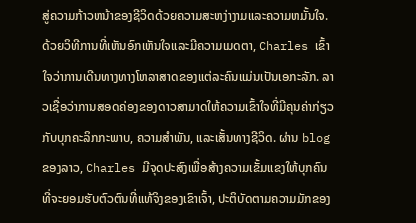ສູ່ຄວາມກ້າວຫນ້າຂອງຊີວິດດ້ວຍຄວາມສະຫງ່າງາມແລະຄວາມຫມັ້ນໃຈ.ດ້ວຍວິທີການທີ່ເຫັນອົກເຫັນໃຈແລະມີຄວາມເມດຕາ, Charles ເຂົ້າໃຈວ່າການເດີນທາງທາງໂຫລາສາດຂອງແຕ່ລະຄົນແມ່ນເປັນເອກະລັກ. ລາວເຊື່ອວ່າການສອດຄ່ອງຂອງດາວສາມາດໃຫ້ຄວາມເຂົ້າໃຈທີ່ມີຄຸນຄ່າກ່ຽວກັບບຸກຄະລິກກະພາບ, ຄວາມສໍາພັນ, ແລະເສັ້ນທາງຊີວິດ. ຜ່ານ blog ຂອງລາວ, Charles ມີຈຸດປະສົງເພື່ອສ້າງຄວາມເຂັ້ມແຂງໃຫ້ບຸກຄົນທີ່ຈະຍອມຮັບຕົວຕົນທີ່ແທ້ຈິງຂອງເຂົາເຈົ້າ, ປະຕິບັດຕາມຄວາມມັກຂອງ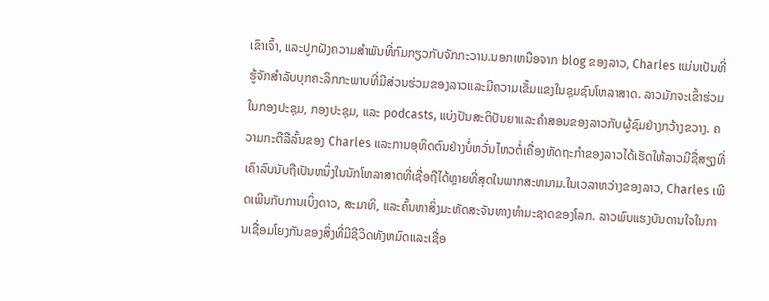ເຂົາເຈົ້າ, ແລະປູກຝັງຄວາມສໍາພັນທີ່ກົມກຽວກັບຈັກກະວານ.ນອກເຫນືອຈາກ blog ຂອງລາວ, Charles ແມ່ນເປັນທີ່ຮູ້ຈັກສໍາລັບບຸກຄະລິກກະພາບທີ່ມີສ່ວນຮ່ວມຂອງລາວແລະມີຄວາມເຂັ້ມແຂງໃນຊຸມຊົນໂຫລາສາດ. ລາວມັກຈະເຂົ້າຮ່ວມໃນກອງປະຊຸມ, ກອງປະຊຸມ, ແລະ podcasts, ແບ່ງປັນສະຕິປັນຍາແລະຄໍາສອນຂອງລາວກັບຜູ້ຊົມຢ່າງກວ້າງຂວາງ. ຄວາມກະຕືລືລົ້ນຂອງ Charles ແລະການອຸທິດຕົນຢ່າງບໍ່ຫວັ່ນໄຫວຕໍ່ເຄື່ອງຫັດຖະກໍາຂອງລາວໄດ້ເຮັດໃຫ້ລາວມີຊື່ສຽງທີ່ເຄົາລົບນັບຖືເປັນຫນຶ່ງໃນນັກໂຫລາສາດທີ່ເຊື່ອຖືໄດ້ຫຼາຍທີ່ສຸດໃນພາກສະຫນາມ.ໃນເວລາຫວ່າງຂອງລາວ, Charles ເພີດເພີນກັບການເບິ່ງດາວ, ສະມາທິ, ແລະຄົ້ນຫາສິ່ງມະຫັດສະຈັນທາງທໍາມະຊາດຂອງໂລກ. ລາວພົບແຮງບັນດານໃຈໃນການເຊື່ອມໂຍງກັນຂອງສິ່ງທີ່ມີຊີວິດທັງຫມົດແລະເຊື່ອ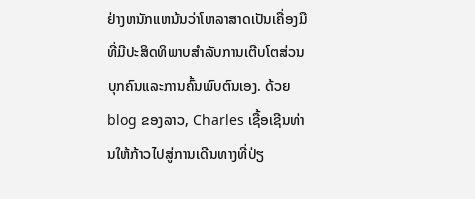ຢ່າງຫນັກແຫນ້ນວ່າໂຫລາສາດເປັນເຄື່ອງມືທີ່ມີປະສິດທິພາບສໍາລັບການເຕີບໂຕສ່ວນບຸກຄົນແລະການຄົ້ນພົບຕົນເອງ. ດ້ວຍ blog ຂອງລາວ, Charles ເຊື້ອເຊີນທ່ານໃຫ້ກ້າວໄປສູ່ການເດີນທາງທີ່ປ່ຽ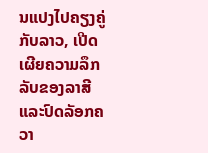ນແປງໄປຄຽງຄູ່ກັບລາວ, ເປີດເຜີຍຄວາມລຶກລັບຂອງລາສີແລະປົດລັອກຄວາ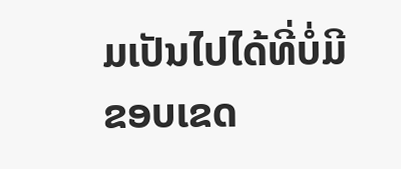ມເປັນໄປໄດ້ທີ່ບໍ່ມີຂອບເຂດ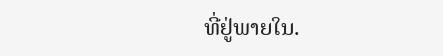ທີ່ຢູ່ພາຍໃນ.